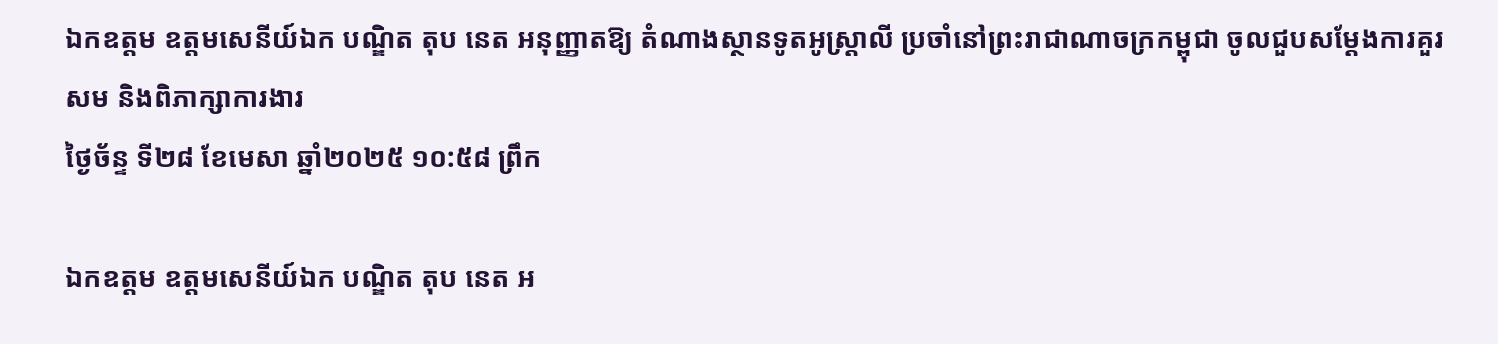ឯកឧត្តម ឧត្តមសេនីយ៍ឯក បណ្ឌិត តុប នេត អនុញ្ញាតឱ្យ តំណាងស្ថានទូតអូស្រ្តាលី ប្រចាំនៅព្រះរាជាណាចក្រកម្ពុជា ចូលជួបសម្ដែងការគួរសម និងពិភាក្សាការងារ
ថ្ងៃច័ន្ទ ទី២៨ ខែមេសា ឆ្នាំ២០២៥ ១០:៥៨ ព្រឹក

ឯកឧត្តម ឧត្តមសេនីយ៍ឯក បណ្ឌិត តុប នេត អ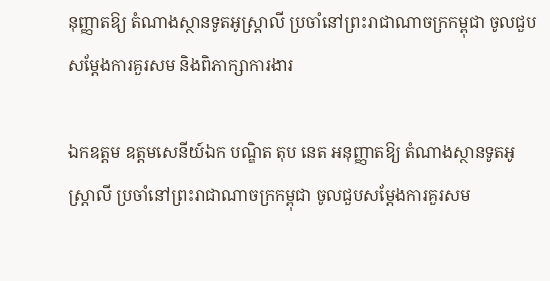នុញ្ញាតឱ្យ តំណាងស្ថានទូតអូស្រ្តាលី ប្រចាំនៅព្រះរាជាណាចក្រកម្ពុជា ចូលជួបសម្ដែងការគួរសម និងពិភាក្សាការងារ

ឯកឧត្តម ឧត្តមសេនីយ៍ឯក បណ្ឌិត តុប នេត អនុញ្ញាតឱ្យ តំណាងស្ថានទូតអូស្រ្តាលី ប្រចាំនៅព្រះរាជាណាចក្រកម្ពុជា ចូលជួបសម្ដែងការគួរសម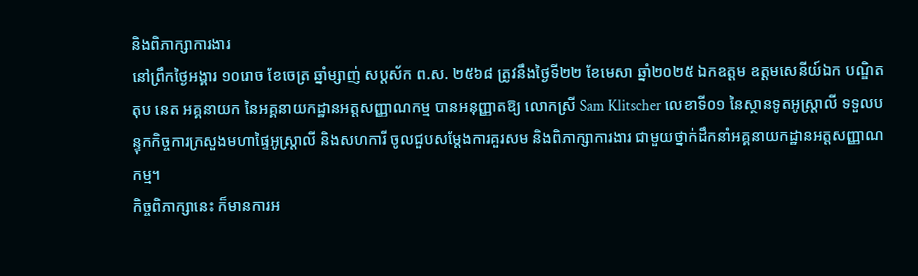និងពិភាក្សាការងារ
នៅព្រឹកថ្ងៃអង្គារ ១០រោច ខែចេត្រ ឆ្នាំម្សាញ់ សប្ដស័ក ព.ស. ២៥៦៨ ត្រូវនឹងថ្ងៃទី២២ ខែមេសា ឆ្នាំ២០២៥ ឯកឧត្តម ឧត្តមសេនីយ៍ឯក បណ្ឌិត តុប នេត អគ្គនាយក នៃអគ្គនាយកដ្ឋានអត្តសញ្ញាណកម្ម បានអនុញ្ញាតឱ្យ លោកស្រី Sam Klitscher លេខាទី០១ នៃស្ថានទូតអូស្រ្តាលី ទទួលបន្ទុកកិច្ចការក្រសួងមហាផ្ទៃអូស្រ្តាលី និងសហការី ចូលជួបសម្ដែងការគួរសម និងពិភាក្សាការងារ ជាមួយថ្នាក់ដឹកនាំអគ្គនាយកដ្ឋានអត្តសញ្ញាណកម្ម។
កិច្ចពិភាក្សានេះ ក៏មានការអ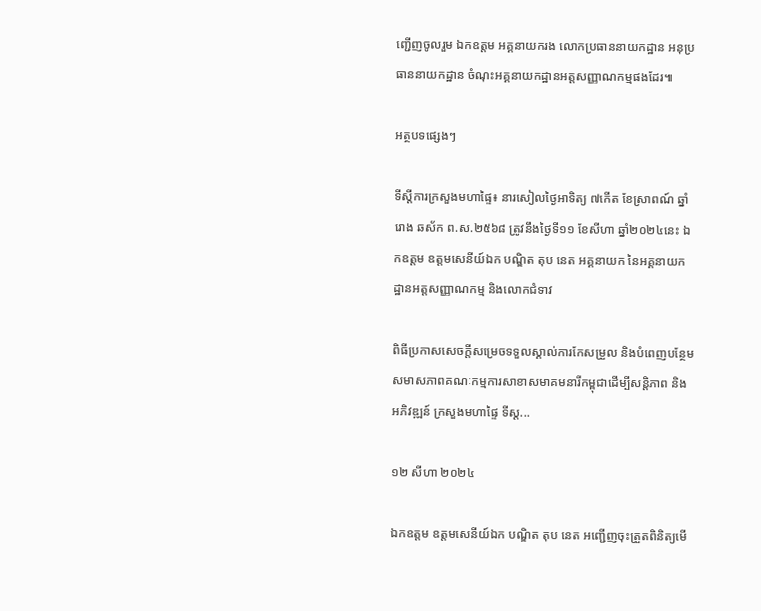ញ្ជើញចូលរួម ឯកឧត្តម អគ្គនាយករង លោកប្រធាននាយកដ្ឋាន អនុប្រធាននាយកដ្ឋាន ចំណុះអគ្គនាយកដ្ឋានអត្តសញ្ញាណកម្មផងដែរ៕

អត្ថបទផ្សេងៗ

ទីស្ដីការក្រសួងមហាផ្ទៃ៖ នារសៀលថ្ងៃអាទិត្យ ៧កើត ខែស្រាពណ៍ ឆ្នាំរោង ឆស័ក ព.ស.២៥៦៨ ត្រូវនឹងថ្ងៃទី១១ ខែសីហា ឆ្នាំ២០២៤នេះ ឯកឧត្តម ឧត្តមសេនីយ៍ឯក បណ្ឌិត តុប នេត អគ្គនាយក នៃអគ្គនាយកដ្ឋានអត្តសញ្ញាណកម្ម និងលោកជំទាវ

ពិធីប្រកាសសេចក្តីសម្រេចទទួលស្គាល់ការកែសម្រួល និងបំពេញបន្ថែមសមាសភាពគណៈកម្មការសាខាសមាគមនារីកម្ពុជាដើម្បីសន្តិភាព និងអភិវឌ្ឍន៍ ក្រសួងមហាផ្ទៃ ទីស្ដ...

១២ សីហា ២០២៤

ឯកឧត្តម ឧត្តមសេនីយ៍ឯក បណ្ឌិត តុប នេត អញ្ជើញចុះត្រួតពិនិត្យមើ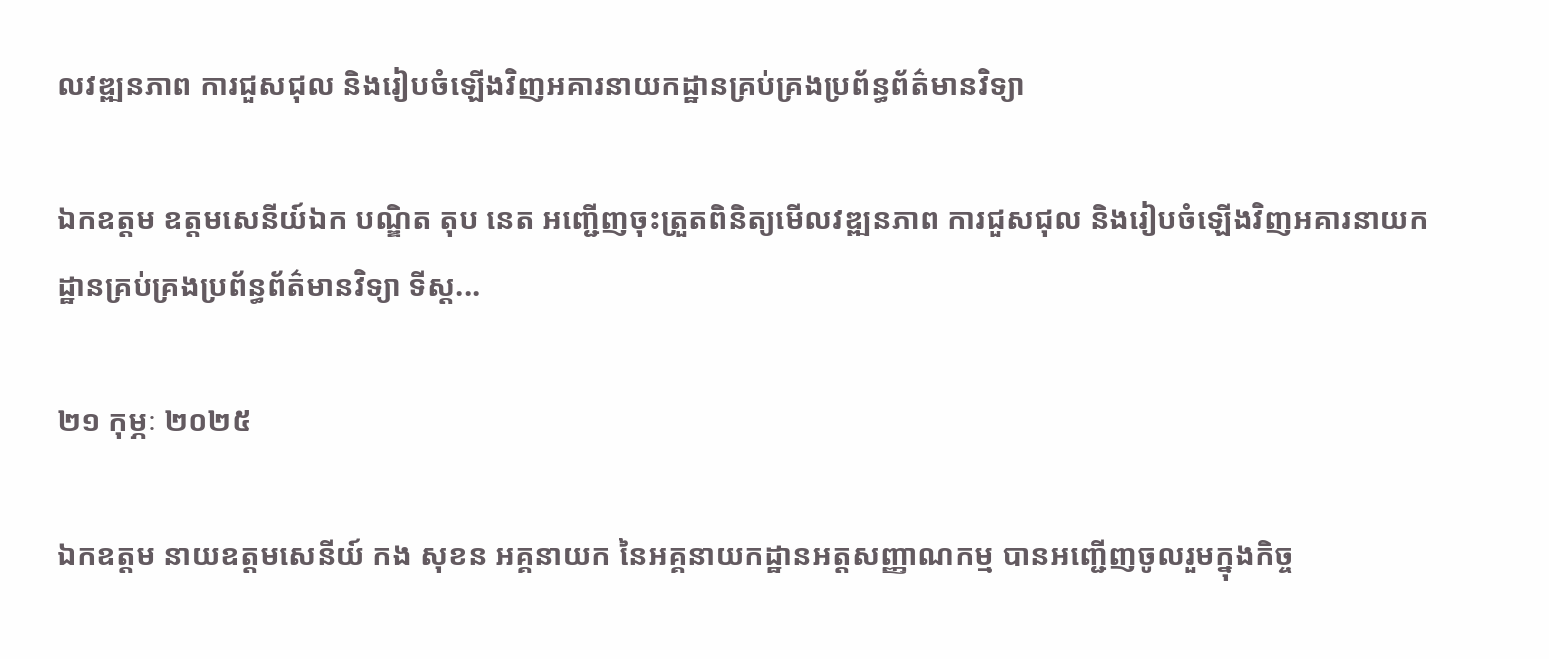លវឌ្ឍនភាព ការជួសជុល និងរៀបចំឡើងវិញអគារនាយកដ្ឋានគ្រប់គ្រងប្រព័ន្ធព័ត៌មានវិទ្យា

ឯកឧត្តម ឧត្តមសេនីយ៍ឯក បណ្ឌិត តុប នេត អញ្ជើញចុះត្រួតពិនិត្យមើលវឌ្ឍនភាព ការជួសជុល និងរៀបចំឡើងវិញអគារនាយកដ្ឋានគ្រប់គ្រងប្រព័ន្ធព័ត៌មានវិទ្យា ទីស្ដ...

២១ កុម្ភៈ ២០២៥

ឯកឧត្តម នាយឧត្តមសេនីយ៍ កង សុខន អគ្គនាយក នៃអគ្គនាយកដ្ឋានអត្តសញ្ញាណកម្ម បានអញ្ជើញចូលរួមក្នុងកិច្ច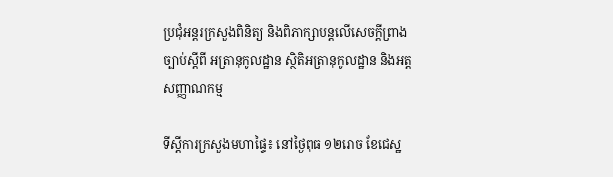ប្រជុំអន្តរក្រសួងពិនិត្យ និងពិភាក្សាបន្តលើសេចក្ដីព្រាងច្បាប់ស្ដីពី អត្រានុកូលដ្ឋាន ស្ថិតិអត្រានុកូលដ្ឋាន និងអត្តសញ្ញាណកម្ម

ទីស្តីការក្រសួងមហាផ្ទៃ៖ នៅថ្ងៃពុធ ១២រោច ខែជេស្ឋ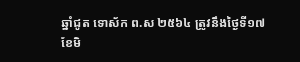ឆ្នាំជូត ទោស័ក ព.ស ២៥៦៤ ត្រូវនឹងថ្ងៃទី១៧ ខែមិ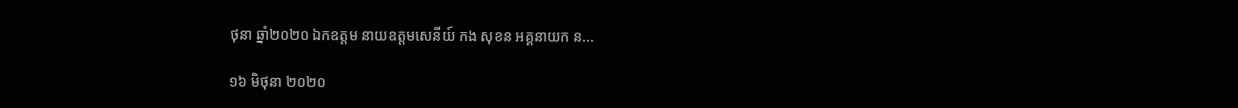ថុនា ឆ្នាំ២០២០ ឯកឧត្តម នាយឧត្តមសេនីយ៍ កង សុខន អគ្គនាយក ន...

១៦ មិថុនា ២០២០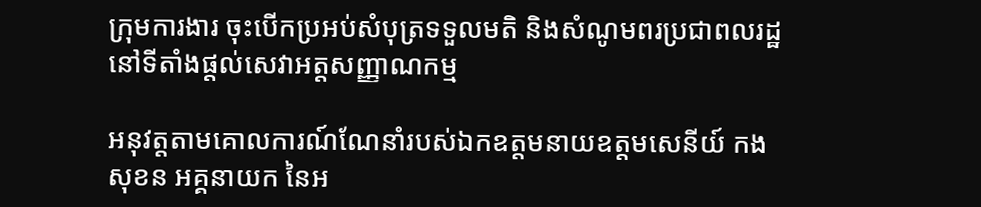ក្រុមការងារ ចុះបើកប្រអប់សំបុត្រទទួលមតិ និងសំណូមពរប្រជាពលរដ្ឋ នៅទីតាំងផ្តល់សេវាអត្តសញ្ញាណកម្ម

អនុវត្តតាមគោលការណ៍ណែនាំរបស់ឯកឧត្តមនាយឧត្តមសេនីយ៍ កង សុខន អគ្គនាយក នៃអ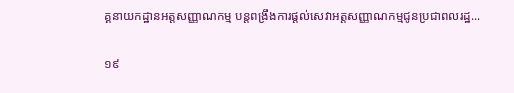គ្គនាយកដ្ឋានអត្តសញ្ញាណកម្ម បន្តពង្រឹងការផ្តល់សេវាអត្តសញ្ញាណកម្មជូនប្រជាពលរដ្ឋ...

១៩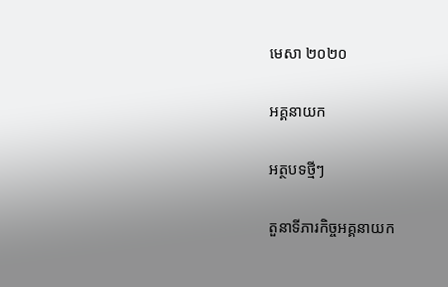មេសា ២០២០

អគ្គនាយក

អត្ថបទថ្មីៗ

តួនាទីភារកិច្ចអគ្គនាយក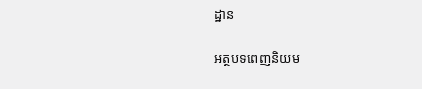ដ្ឋាន

អត្ថបទពេញនិយម